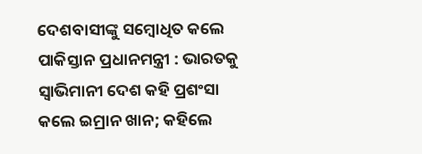ଦେଶବାସୀଙ୍କୁ ସମ୍ବୋଧିତ କଲେ ପାକିସ୍ତାନ ପ୍ରଧାନମନ୍ତ୍ରୀ : ଭାରତକୁ ସ୍ୱାଭିମାନୀ ଦେଶ କହି ପ୍ରଶଂସା କଲେ ଇମ୍ରାନ ଖାନ; କହିଲେ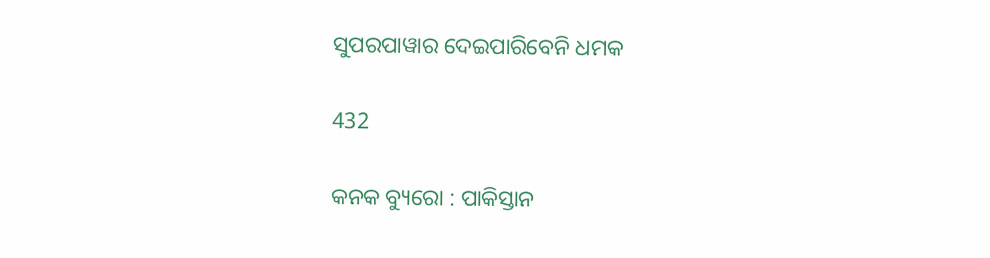ସୁପରପାୱାର ଦେଇପାରିବେନି ଧମକ

432

କନକ ବ୍ୟୁରୋ : ପାକିସ୍ତାନ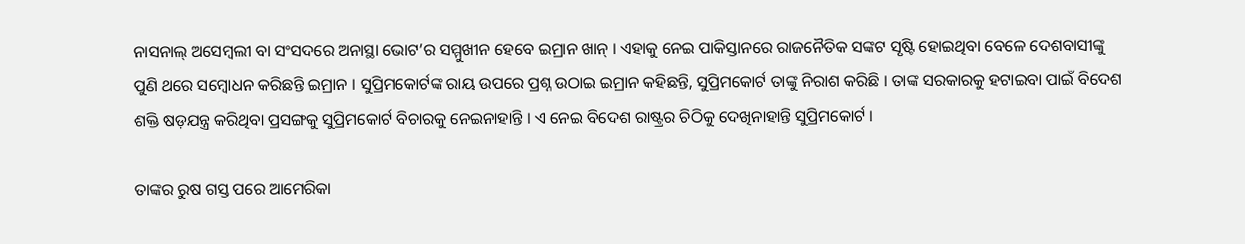ନାସନାଲ୍ ଅସେମ୍ବଲୀ ବା ସଂସଦରେ ଅନାସ୍ଥା ଭୋଟ’ର ସମ୍ମୁଖୀନ ହେବେ ଇମ୍ରାନ ଖାନ୍ । ଏହାକୁ ନେଇ ପାକିସ୍ତାନରେ ରାଜନୈତିକ ସଙ୍କଟ ସୃଷ୍ଟି ହୋଇଥିବା ବେଳେ ଦେଶବାସୀଙ୍କୁ ପୁଣି ଥରେ ସମ୍ବୋଧନ କରିଛନ୍ତି ଇମ୍ରାନ । ସୁପ୍ରିମକୋର୍ଟଙ୍କ ରାୟ ଉପରେ ପ୍ରଶ୍ନ ଉଠାଇ ଇମ୍ରାନ କହିଛନ୍ତି, ସୁପ୍ରିମକୋର୍ଟ ତାଙ୍କୁ ନିରାଶ କରିଛି । ତାଙ୍କ ସରକାରକୁ ହଟାଇବା ପାଇଁ ବିଦେଶ ଶକ୍ତି ଷଡ଼ଯନ୍ତ୍ର କରିଥିବା ପ୍ରସଙ୍ଗକୁ ସୁପ୍ରିମକୋର୍ଟ ବିଚାରକୁ ନେଇନାହାନ୍ତି । ଏ ନେଇ ବିଦେଶ ରାଷ୍ଟ୍ରର ଚିଠିକୁ ଦେଖିନାହାନ୍ତି ସୁପ୍ରିମକୋର୍ଟ ।

ତାଙ୍କର ରୁଷ ଗସ୍ତ ପରେ ଆମେରିକା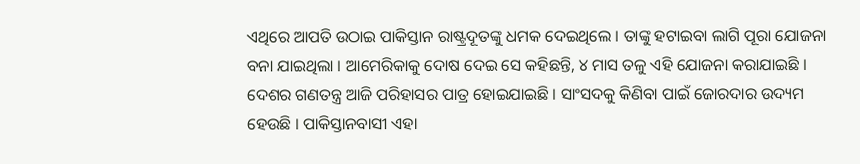ଏଥିରେ ଆପତି ଉଠାଇ ପାକିସ୍ତାନ ରାଷ୍ଟ୍ରଦୂତଙ୍କୁ ଧମକ ଦେଇଥିଲେ । ତାଙ୍କୁ ହଟାଇବା ଲାଗି ପୂରା ଯୋଜନା ବନା ଯାଇଥିଲା । ଆମେରିକାକୁ ଦୋଷ ଦେଇ ସେ କହିଛନ୍ତି, ୪ ମାସ ତଳୁ ଏହି ଯୋଜନା କରାଯାଇଛି । ଦେଶର ଗଣତନ୍ତ୍ର ଆଜି ପରିହାସର ପାତ୍ର ହୋଇଯାଇଛି । ସାଂସଦକୁ କିଣିବା ପାଇଁ ଜୋରଦାର ଉଦ୍ୟମ ହେଉଛି । ପାକିସ୍ତାନବାସୀ ଏହା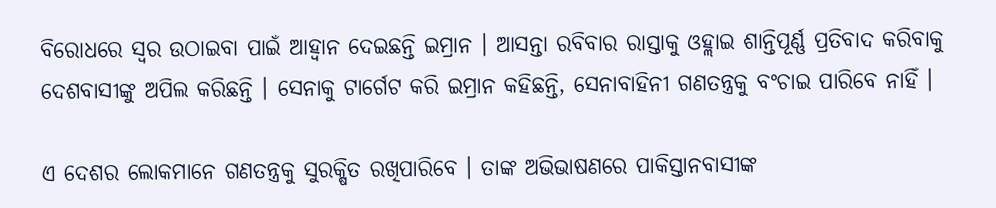ବିରୋଧରେ ସ୍ୱର ଉଠାଇବା ପାଇଁ ଆହ୍ୱାନ ଦେଇଛନ୍ତି ଇମ୍ରାନ । ଆସନ୍ତା ରବିବାର ରାସ୍ତାକୁ ଓହ୍ଲାଇ ଶାନ୍ତିପୂର୍ଣ୍ଣ ପ୍ରତିବାଦ କରିବାକୁ ଦେଶବାସୀଙ୍କୁ ଅପିଲ କରିଛନ୍ତି । ସେନାକୁ ଟାର୍ଗେଟ କରି ଇମ୍ରାନ କହିଛନ୍ତି, ସେନାବାହିନୀ ଗଣତନ୍ତ୍ରକୁ ବଂଚାଇ ପାରିବେ ନାହିଁ ।

ଏ ଦେଶର ଲୋକମାନେ ଗଣତନ୍ତ୍ରକୁ ସୁରକ୍ଷିତ ରଖିପାରିବେ । ତାଙ୍କ ଅଭିଭାଷଣରେ ପାକିସ୍ତାନବାସୀଙ୍କ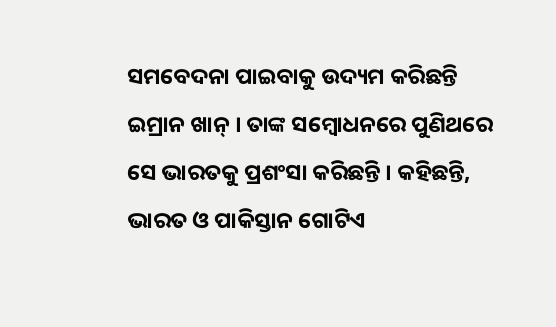ସମବେଦନା ପାଇବାକୁ ଉଦ୍ୟମ କରିଛନ୍ତି ଇମ୍ରାନ ଖାନ୍ । ତାଙ୍କ ସମ୍ବୋଧନରେ ପୁଣିଥରେ ସେ ଭାରତକୁ ପ୍ରଶଂସା କରିଛନ୍ତି । କହିଛନ୍ତି, ଭାରତ ଓ ପାକିସ୍ତାନ ଗୋଟିଏ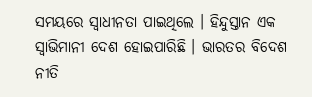ସମୟରେ ସ୍ୱାଧୀନତା ପାଇଥିଲେ । ହିନ୍ଦୁସ୍ତାନ ଏକ ସ୍ୱାଭିମାନୀ ଦେଶ ହୋଇପାରିଛି । ଭାରତର ବିଦେଶ ନୀତି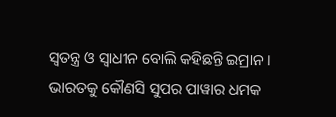ସ୍ୱତନ୍ତ୍ର ଓ ସ୍ୱାଧୀନ ବୋଲି କହିଛନ୍ତି ଇମ୍ରାନ । ଭାରତକୁ କୌଣସି ସୁପର ପାୱାର ଧମକ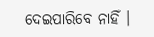ଦେଇପାରିବେ ନାହିଁ ।